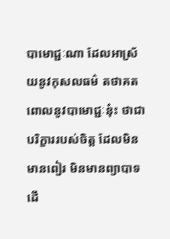បាមោជ្ជៈណា ដែលអាស្រ័យនូវកុសលធម៌ តថាគត ពោលនូវបាមោជ្ជៈនុ៎ះ ថាជាបរិក្ខាររបស់ចិត្ត ដែលមិនមានពៀរ មិនមានព្យាបាទ ដើ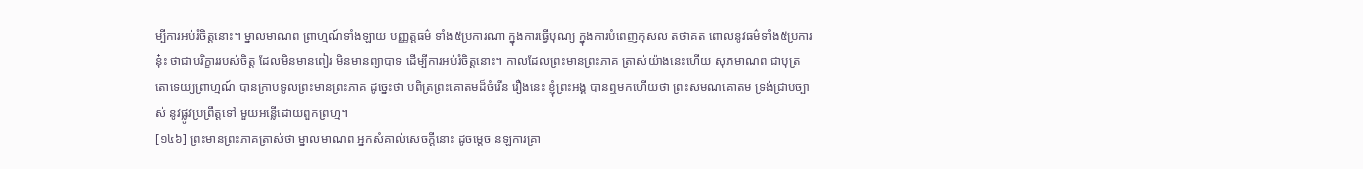ម្បីការអប់រំចិត្តនោះ។ ម្នាលមាណព ព្រាហ្មណ៍ទាំងឡាយ បញ្ញត្តធម៌ ទាំង៥ប្រការណា ក្នុងការធ្វើបុណ្យ ក្នុងការបំពេញកុសល តថាគត ពោលនូវធម៌ទាំង៥ប្រការនុ៎ះ ថាជាបរិក្ខាររបស់ចិត្ត ដែលមិនមានពៀរ មិនមានព្យាបាទ ដើម្បីការអប់រំចិត្តនោះ។ កាលដែលព្រះមានព្រះភាគ ត្រាស់យ៉ាងនេះហើយ សុភមាណព ជាបុត្រតោទេយ្យព្រាហ្មណ៍ បានក្រាបទូលព្រះមានព្រះភាគ ដូច្នេះថា បពិត្រព្រះគោតមដ៏ចំរើន រឿងនេះ ខ្ញុំព្រះអង្គ បានឮមកហើយថា ព្រះសមណគោតម ទ្រង់ជ្រាបច្បាស់ នូវផ្លូវប្រព្រឹត្តទៅ មួយអន្លើដោយពួកព្រហ្ម។
[១៤៦] ព្រះមានព្រះភាគត្រាស់ថា ម្នាលមាណព អ្នកសំគាល់សេចក្តីនោះ ដូចម្តេច នឡការគ្រា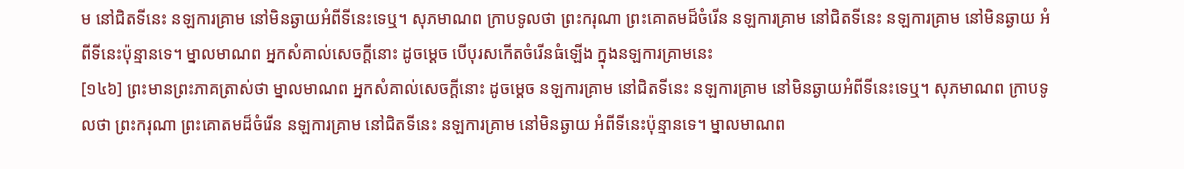ម នៅជិតទីនេះ នឡការគ្រាម នៅមិនឆ្ងាយអំពីទីនេះទេឬ។ សុភមាណព ក្រាបទូលថា ព្រះករុណា ព្រះគោតមដ៏ចំរើន នឡការគ្រាម នៅជិតទីនេះ នឡការគ្រាម នៅមិនឆ្ងាយ អំពីទីនេះប៉ុន្មានទេ។ ម្នាលមាណព អ្នកសំគាល់សេចក្តីនោះ ដូចម្តេច បើបុរសកើតចំរើនធំឡើង ក្នុងនឡការគ្រាមនេះ
[១៤៦] ព្រះមានព្រះភាគត្រាស់ថា ម្នាលមាណព អ្នកសំគាល់សេចក្តីនោះ ដូចម្តេច នឡការគ្រាម នៅជិតទីនេះ នឡការគ្រាម នៅមិនឆ្ងាយអំពីទីនេះទេឬ។ សុភមាណព ក្រាបទូលថា ព្រះករុណា ព្រះគោតមដ៏ចំរើន នឡការគ្រាម នៅជិតទីនេះ នឡការគ្រាម នៅមិនឆ្ងាយ អំពីទីនេះប៉ុន្មានទេ។ ម្នាលមាណព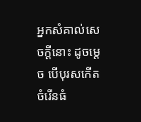អ្នកសំគាល់សេចក្តីនោះ ដូចម្តេច បើបុរសកើតចំរើនធំ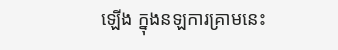ឡើង ក្នុងនឡការគ្រាមនេះ